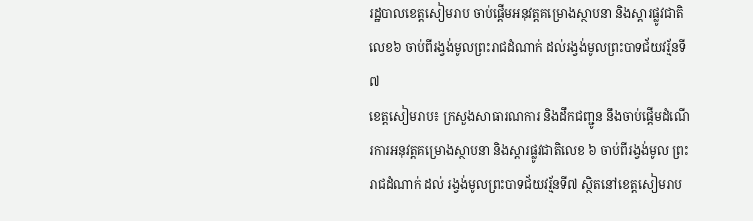រដ្ឋបាលខេត្តសៀមរាប ចាប់ផ្តើមអនុវត្តគម្រោងស្ថាបនា និងស្តារផ្លូវជាតិលេខ៦ ចាប់ពីរង្វង់មូលព្រះរាជដំណាក់ ដល់រង្វង់មូលព្រះបាទជ័យវរ្ម័នទី៧
ខេត្តសៀមរាប៖ ក្រសួងសាធារណការ និងដឹកជញ្ជូន នឹងចាប់ផ្តើមដំណើរការអនុវត្តគម្រោងស្ថាបនា និងស្តារផ្លូវជាតិលេខ ៦ ចាប់ពីរង្វង់មូល ព្រះរាជដំណាក់ ដល់ រង្វង់មូលព្រះបាទជ័យវរ្ម័នទី៧ ស្ថិតនៅខេត្តសៀមរាប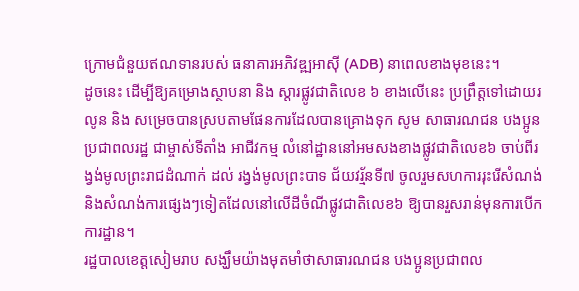ក្រោមជំនួយឥណទានរបស់ ធនាគារអភិវឌ្ឍអាស៊ី (ADB) នាពេលខាងមុខនេះ។
ដូចនេះ ដើម្បីឱ្យគម្រោងស្ថាបនា និង ស្តារផ្លូវជាតិលេខ ៦ ខាងលើនេះ ប្រព្រឹត្តទៅដោយរលូន និង សម្រេចបានស្របតាមផែនការដែលបានគ្រោងទុក សូម សាធារណជន បងប្អូនប្រជាពលរដ្ឋ ជាម្ចាស់ទីតាំង អាជីវកម្ម លំនៅដ្ឋាននៅអមសងខាងផ្លូវជាតិលេខ៦ ចាប់ពីរង្វង់មូលព្រះរាជដំណាក់ ដល់ រង្វង់មូលព្រះបាទ ជ័យវរ្ម័នទី៧ ចូលរួមសហការរុះរើសំណង់ និងសំណង់ការផ្សេងៗទៀតដែលនៅលើដីចំណីផ្លូវជាតិលេខ៦ ឱ្យបានរួសរាន់មុនការបើកការដ្ឋាន។
រដ្ឋបាលខេត្តសៀមរាប សង្ឃឹមយ៉ាងមុតមាំថាសាធារណជន បងប្អូនប្រជាពល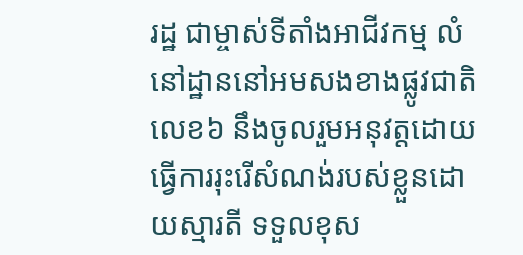រដ្ឋ ជាម្ចាស់ទីតាំងអាជីវកម្ម លំនៅដ្ឋាននៅអមសងខាងផ្លូវជាតិលេខ៦ នឹងចូលរួមអនុវត្តដោយធ្វើការរុះរើសំណង់របស់ខ្លួនដោយស្មារតី ទទួលខុស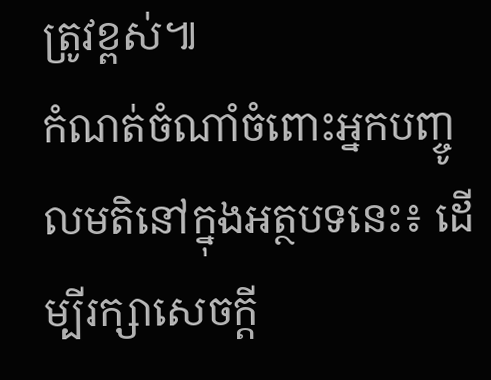ត្រូវខ្ពស់៕
កំណត់ចំណាំចំពោះអ្នកបញ្ចូលមតិនៅក្នុងអត្ថបទនេះ៖ ដើម្បីរក្សាសេចក្ដី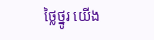ថ្លៃថ្នូរ យើង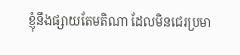ខ្ញុំនឹងផ្សាយតែមតិណា ដែលមិនជេរប្រមា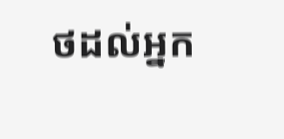ថដល់អ្នក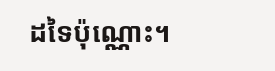ដទៃប៉ុណ្ណោះ។